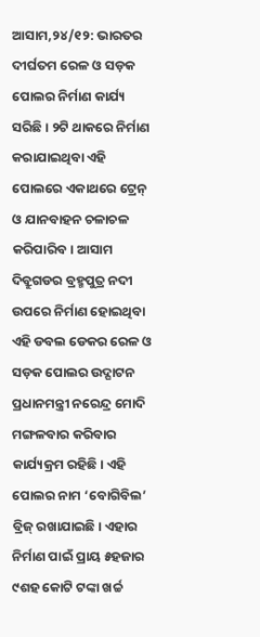ଆସାମ,୨୪/୧୨: ଭାରତର ଦୀର୍ଘତମ ରେଳ ଓ ସଡ଼କ ପୋଲର ନିର୍ମାଣ କାର୍ଯ୍ୟ ସରିଛି। ୨ଟି ଥାକରେ ନିର୍ମାଣ କରାଯାଇଥିବା ଏହି ପୋଲରେ ଏକାଥରେ ଟ୍ରେନ୍ ଓ ଯାନବାହନ ଚଳାଚଳ କରିପାରିବ। ଆସାମ ଦିବ୍ରୁଗଡର ବ୍ରହ୍ମପୁତ୍ର ନଦୀ ଉପରେ ନିର୍ମାଣ ହୋଇଥିବା ଏହି ଡବଲ ଡେକର ରେଳ ଓ ସଡ଼କ ପୋଲର ଉଦ୍ଘାଟନ ପ୍ରଧାନମନ୍ତ୍ରୀ ନରେନ୍ଦ୍ର ମୋଦି ମଙ୍ଗଳବାର କରିବାର କାର୍ଯ୍ୟକ୍ରମ ରହିଛି। ଏହି ପୋଲର ନାମ ‘ବୋଗିବିଲ’ ବ୍ରିଜ୍ ରଖାଯାଇଛି। ଏହାର ନିର୍ମାଣ ପାଇଁ ପ୍ରାୟ ୫ହଜାର ୯ଶହ କୋଟି ଟଙ୍କା ଖର୍ଚ୍ଚ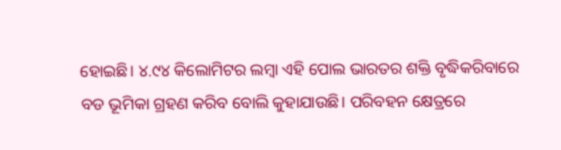ହୋଇଛି। ୪.୯୪ କିଲୋମିଟର ଲମ୍ବା ଏହି ପୋଲ ଭାରତର ଶକ୍ତି ବୃଦ୍ଧିକରିବାରେ ବଡ ଭୂମିକା ଗ୍ରହଣ କରିବ ବୋଲି କୁହାଯାଉଛି। ପରିବହନ କ୍ଷେତ୍ରରେ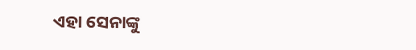ଏହା ସେନାଙ୍କୁ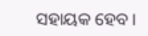ସହାୟକ ହେବ।